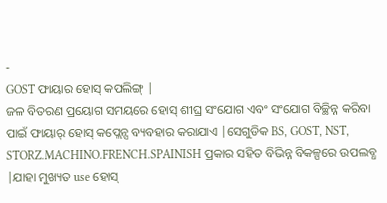-
GOST ଫାୟାର ହୋସ୍ କପଲିଙ୍ଗ୍ |
ଜଳ ବିତରଣ ପ୍ରୟୋଗ ସମୟରେ ହୋସ୍ ଶୀଘ୍ର ସଂଯୋଗ ଏବଂ ସଂଯୋଗ ବିଚ୍ଛିନ୍ନ କରିବା ପାଇଁ ଫାୟାର୍ ହୋସ୍ କପ୍ଲେନ୍ସ ବ୍ୟବହାର କରାଯାଏ |ସେଗୁଡିକ BS, GOST, NST, STORZ.MACHINO.FRENCH.SPAINISH ପ୍ରକାର ସହିତ ବିଭିନ୍ନ ବିକଳ୍ପରେ ଉପଲବ୍ଧ |ଯାହା ମୁଖ୍ୟତ use ହୋସ୍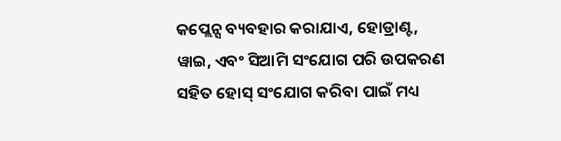କପ୍ଲେନ୍ସ ବ୍ୟବହାର କରାଯାଏ, ହୋଡ୍ରାଣ୍ଟ, ୱାଇ, ଏବଂ ସିଆମି ସଂଯୋଗ ପରି ଉପକରଣ ସହିତ ହୋସ୍ ସଂଯୋଗ କରିବା ପାଇଁ ମଧ୍ୟ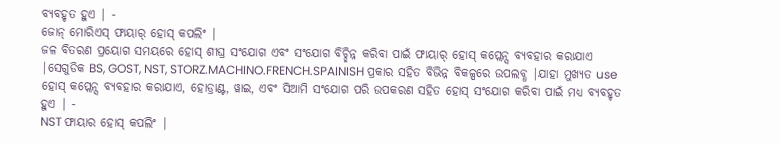ବ୍ୟବହୃତ ହୁଏ | -
ଜୋନ୍ ମୋରିଏସ୍ ଫାୟାର୍ ହୋସ୍ କପଲିଂ |
ଜଳ ବିତରଣ ପ୍ରୟୋଗ ସମୟରେ ହୋସ୍ ଶୀଘ୍ର ସଂଯୋଗ ଏବଂ ସଂଯୋଗ ବିଚ୍ଛିନ୍ନ କରିବା ପାଇଁ ଫାୟାର୍ ହୋସ୍ କପ୍ଲେନ୍ସ ବ୍ୟବହାର କରାଯାଏ |ସେଗୁଡିକ BS, GOST, NST, STORZ.MACHINO.FRENCH.SPAINISH ପ୍ରକାର ସହିତ ବିଭିନ୍ନ ବିକଳ୍ପରେ ଉପଲବ୍ଧ |ଯାହା ମୁଖ୍ୟତ use ହୋସ୍ କପ୍ଲେନ୍ସ ବ୍ୟବହାର କରାଯାଏ, ହୋଡ୍ରାଣ୍ଟ, ୱାଇ, ଏବଂ ସିଆମି ସଂଯୋଗ ପରି ଉପକରଣ ସହିତ ହୋସ୍ ସଂଯୋଗ କରିବା ପାଇଁ ମଧ୍ୟ ବ୍ୟବହୃତ ହୁଏ | -
NST ଫାୟାର ହୋସ୍ କପଲିଂ |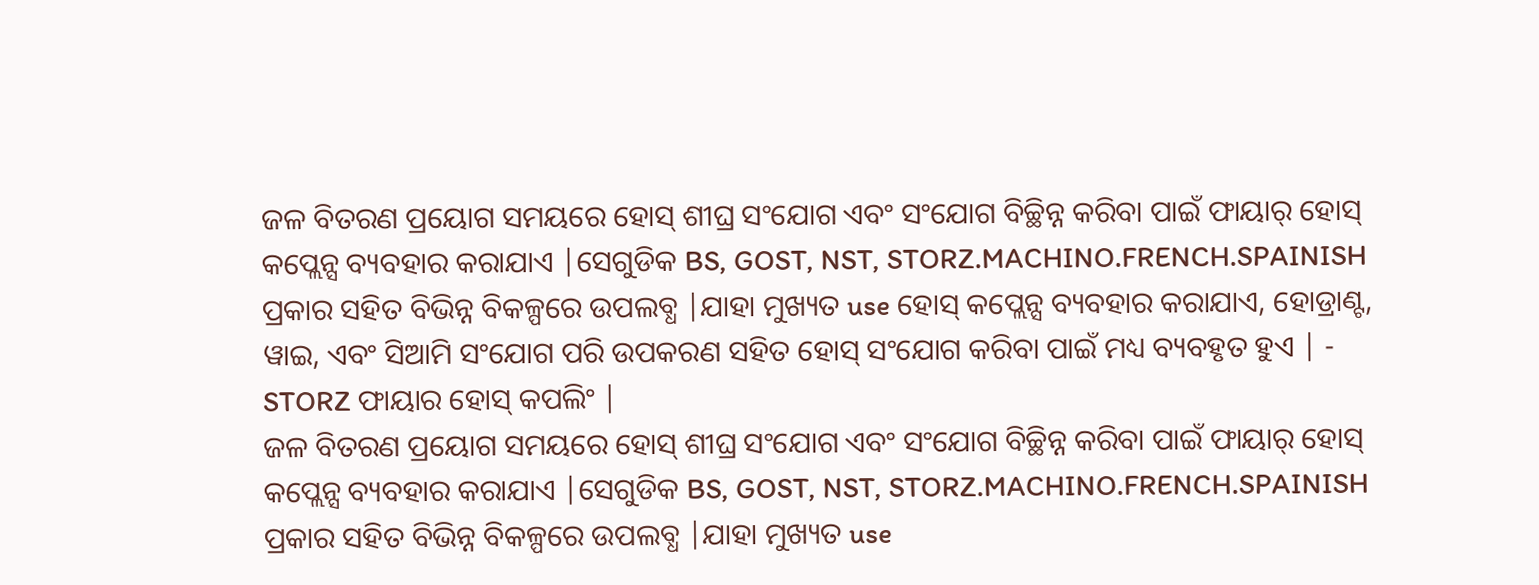ଜଳ ବିତରଣ ପ୍ରୟୋଗ ସମୟରେ ହୋସ୍ ଶୀଘ୍ର ସଂଯୋଗ ଏବଂ ସଂଯୋଗ ବିଚ୍ଛିନ୍ନ କରିବା ପାଇଁ ଫାୟାର୍ ହୋସ୍ କପ୍ଲେନ୍ସ ବ୍ୟବହାର କରାଯାଏ |ସେଗୁଡିକ BS, GOST, NST, STORZ.MACHINO.FRENCH.SPAINISH ପ୍ରକାର ସହିତ ବିଭିନ୍ନ ବିକଳ୍ପରେ ଉପଲବ୍ଧ |ଯାହା ମୁଖ୍ୟତ use ହୋସ୍ କପ୍ଲେନ୍ସ ବ୍ୟବହାର କରାଯାଏ, ହୋଡ୍ରାଣ୍ଟ, ୱାଇ, ଏବଂ ସିଆମି ସଂଯୋଗ ପରି ଉପକରଣ ସହିତ ହୋସ୍ ସଂଯୋଗ କରିବା ପାଇଁ ମଧ୍ୟ ବ୍ୟବହୃତ ହୁଏ | -
STORZ ଫାୟାର ହୋସ୍ କପଲିଂ |
ଜଳ ବିତରଣ ପ୍ରୟୋଗ ସମୟରେ ହୋସ୍ ଶୀଘ୍ର ସଂଯୋଗ ଏବଂ ସଂଯୋଗ ବିଚ୍ଛିନ୍ନ କରିବା ପାଇଁ ଫାୟାର୍ ହୋସ୍ କପ୍ଲେନ୍ସ ବ୍ୟବହାର କରାଯାଏ |ସେଗୁଡିକ BS, GOST, NST, STORZ.MACHINO.FRENCH.SPAINISH ପ୍ରକାର ସହିତ ବିଭିନ୍ନ ବିକଳ୍ପରେ ଉପଲବ୍ଧ |ଯାହା ମୁଖ୍ୟତ use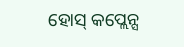ହୋସ୍ କପ୍ଲେନ୍ସ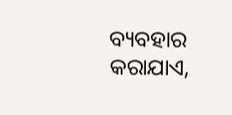ବ୍ୟବହାର କରାଯାଏ,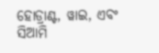ହୋଡ୍ରାଣ୍ଟ, ୱାଇ, ଏବଂ ସିଆମି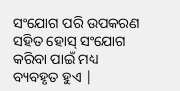ସଂଯୋଗ ପରି ଉପକରଣ ସହିତ ହୋସ୍ ସଂଯୋଗ କରିବା ପାଇଁ ମଧ୍ୟ ବ୍ୟବହୃତ ହୁଏ |